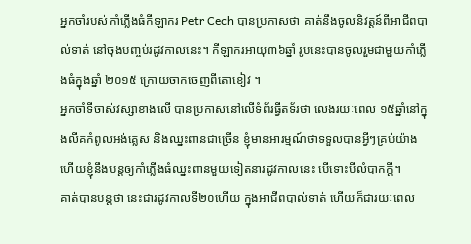អ្នកចាំរបស់កាំភ្លើងធំកីឡាករ Petr Cech បានប្រកាសថា គាត់នឹងចូលនិវត្តន៍ពីអាជីពបាល់ទាត់ នៅចុងបញ្ចប់រដូវកាលនេះ។ កីឡាករអាយុ៣៦ឆ្នាំ រូបនេះបានចូលរួមជាមួយកាំភ្លើងធំក្នុងឆ្នាំ ២០១៥ ក្រោយចាកចេញពីតោខៀវ ។
អ្នកចាំទីចាស់វស្សាខាងលើ បានប្រកាសនៅលើទំព័រធ្វីតទ័រថា លេងរយៈពេល ១៥ឆ្នាំនៅក្នុងលីគកំពូលអង់គ្លេស និងឈ្នះពានជាច្រើន ខ្ញុំមានអារម្មណ៍ថាទទួលបានអ្វីៗគ្រប់យ៉ាង ហើយខ្ញុំនឹងបន្តឲ្យកាំភ្លើងធំឈ្នះពានមួយទៀតនារដូវកាលនេះ បើទោះបីលំបាកក្តី។
គាត់បានបន្តថា នេះជារដូវកាលទី២០ហើយ ក្នុងអាជីពបាល់ទាត់ ហើយក៏ជារយៈពេល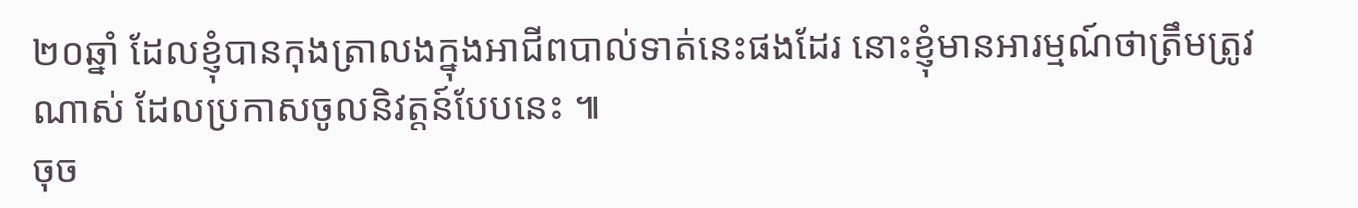២០ឆ្នាំ ដែលខ្ញុំបានកុងត្រាលងក្នុងអាជីពបាល់ទាត់នេះផងដែរ នោះខ្ញុំមានអារម្មណ៍ថាត្រឹមត្រូវណាស់ ដែលប្រកាសចូលនិវត្តន៍បែបនេះ ៕
ចុច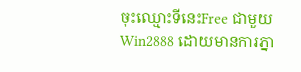ចុះឈ្មោះទីនេះFree ជាមួយ Win2888 ដោយមានការភ្នា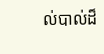ល់បាល់ដ៏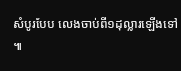សំបូរបែប លេងចាប់ពី១ដុល្លារឡើងទៅ ៕